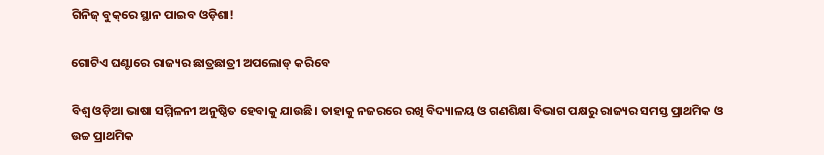ଗିନିଜ୍‌ ବୁକ୍‌ରେ ସ୍ଥାନ ପାଇବ ଓଡ଼ିଶା!

ଗୋଟିଏ ଘଣ୍ଟାରେ ରାଜ୍ୟର ଛାତ୍ରଛାତ୍ରୀ ଅପଲୋଡ୍‌ କରିବେ

ବିଶ୍ବ ଓଡ଼ିଆ ଭାଷା ସମ୍ମିଳନୀ ଅନୁଷ୍ଠିତ ହେବାକୁ ଯାଉଛି। ତାହାକୁ ନଜରରେ ରଖି ବିଦ୍ୟାଳୟ ଓ ଗଣଶିକ୍ଷା ବିଭାଗ ପକ୍ଷରୁ ରାଜ୍ୟର ସମସ୍ତ ପ୍ରାଥମିକ ଓ ଉଚ୍ଚ ପ୍ରାଥମିକ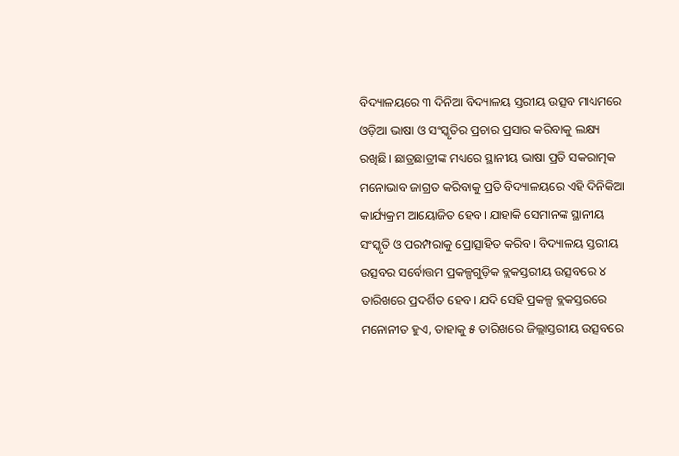ବିଦ୍ୟାଳୟରେ ୩ ଦିନିଆ ବିଦ୍ୟାଳୟ ସ୍ତରୀୟ ଉତ୍ସବ ମାଧ୍ୟମରେ ଓଡ଼ିଆ ଭାଷା ଓ ସଂସ୍କୃତିର ପ୍ରଚାର ପ୍ରସାର କରିବାକୁ ଲକ୍ଷ୍ୟ ରଖିଛି। ଛାତ୍ରଛାତ୍ରୀଙ୍କ ମଧ୍ୟରେ ସ୍ଥାନୀୟ ଭାଷା ପ୍ରତି ସକରାତ୍ମକ ମନୋଭାବ ଜାଗ୍ରତ କରିବାକୁ ପ୍ରତି ବିଦ୍ୟାଳୟରେ ଏହି ଦିନିକିଆ କାର୍ଯ୍ୟକ୍ରମ ଆୟୋଜିତ ହେବ। ଯାହାକି ସେମାନଙ୍କ ସ୍ଥାନୀୟ ସଂସ୍କୃତି ଓ ପରମ୍ପରାକୁ ପ୍ରୋତ୍ସାହିତ କରିବ। ବିଦ୍ୟାଳୟ ସ୍ତରୀୟ ଉତ୍ସବର ସର୍ବୋତ୍ତମ ପ୍ରକଳ୍ପଗୁଡ଼ିକ ବ୍ଲକସ୍ତରୀୟ ଉତ୍ସବରେ ୪ ତାରିଖରେ ପ୍ରଦର୍ଶିତ ହେବ। ଯଦି ସେହି ପ୍ରକଳ୍ପ ବ୍ଲକସ୍ତରରେ ମନୋନୀତ ହୁଏ, ତାହାକୁ ୫ ତାରିଖରେ ଜିଲ୍ଲାସ୍ତରୀୟ ଉତ୍ସବରେ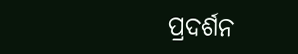ପ୍ରଦର୍ଶନ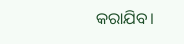କରାଯିବ।